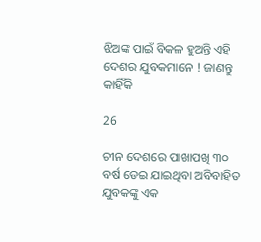ଝିଅଙ୍କ ପାଇଁ ବିକଳ ହୁଅନ୍ତି ଏହି ଦେଶର ଯୁବକମାନେ ! ଜାଣନ୍ତୁ କାହିଁକି

26

ଚୀନ ଦେଶରେ ପାଖାପଖି ୩୦ ବର୍ଷ ଡେଇ ଯାଇଥିବା ଅବିବାହିତ ଯୁବକଙ୍କୁ ଏକ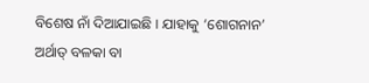ବିଶେଷ ନାଁ ଦିଆଯାଇଛି । ଯାହାକୁ ‘ଶୋଗନାନ’ ଅର୍ଥାତ୍ ବଳକା ବା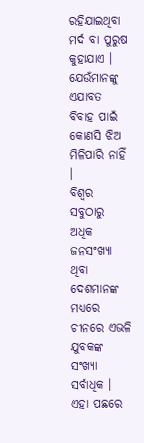ରହିଯାଇଥିବା ମର୍ଦ ବା ପୁରୁଷ କୁହାଯାଏ । ଯେଉଁମାନଙ୍କୁ ଏଯାବତ ବିବାହ ପାଇଁ କୋଣସି ଝିଅ ମିଳିପାରି ନାହିଁ ।
ବିଶ୍ୱର ସବୁଠାରୁ ଅଧିକ ଜନସଂଖ୍ୟା ଥିବା ଦେଶମାନଙ୍କ ମଧ୍ୟରେ ଚୀନରେ ଏଭଳି ଯୁବକଙ୍କ ସଂଖ୍ୟା ସର୍ବାଧିକ । ଏହା ପଛରେ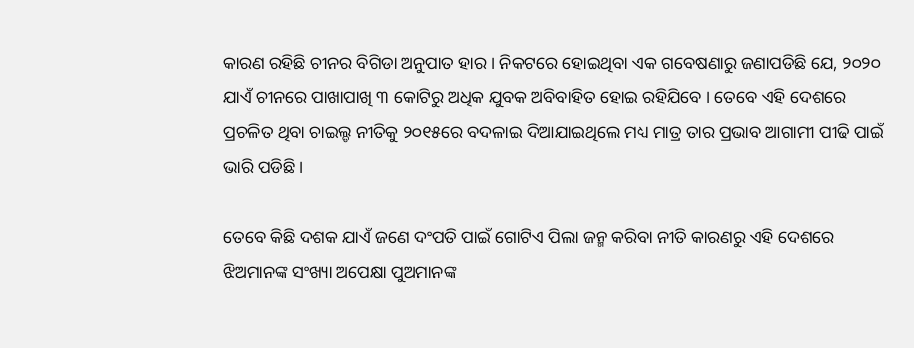କାରଣ ରହିଛି ଚୀନର ବିଗିଡା ଅନୁପାତ ହାର । ନିକଟରେ ହୋଇଥିବା ଏକ ଗବେଷଣାରୁ ଜଣାପଡିଛି ଯେ, ୨୦୨୦ ଯାଏଁ ଚୀନରେ ପାଖାପାଖି ୩ କୋଟିରୁ ଅଧିକ ଯୁବକ ଅବିବାହିତ ହୋଇ ରହିଯିବେ । ତେବେ ଏହି ଦେଶରେ ପ୍ରଚଳିତ ଥିବା ଚାଇଲ୍ଡ ନୀତିକୁ ୨୦୧୫ରେ ବଦଳାଇ ଦିଆଯାଇଥିଲେ ମଧ୍ୟ ମାତ୍ର ତାର ପ୍ରଭାବ ଆଗାମୀ ପୀଢି ପାଇଁ ଭାରି ପଡିଛି ।

ତେବେ କିଛି ଦଶକ ଯାଏଁ ଜଣେ ଦଂପତି ପାଇଁ ଗୋଟିଏ ପିଲା ଜନ୍ମ କରିବା ନୀତି କାରଣରୁ ଏହି ଦେଶରେ ଝିଅମାନଙ୍କ ସଂଖ୍ୟା ଅପେକ୍ଷା ପୁଅମାନଙ୍କ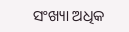ସଂଖ୍ୟା ଅଧିକ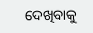ଦେଖିବାକୁ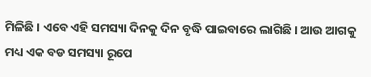ମିଳିଛି । ଏବେ ଏହି ସମସ୍ୟା ଦିନକୁ ଦିନ ବୃଦ୍ଧି ପାଇବାରେ ଲାଗିଛି । ଆଉ ଆଗକୁ ମଧ୍ୟ ଏକ ବଡ ସମସ୍ୟା ରୂପେ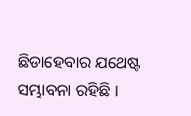ଛିଡାହେବାର ଯଥେଷ୍ଟ ସମ୍ଭାବନା ରହିଛି ।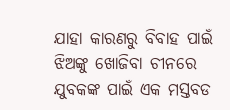ଯାହା କାରଣରୁ ବିବାହ ପାଇଁ ଝିଅଙ୍କୁ ଖୋଜିବା ଚୀନରେ ଯୁବକଙ୍କ ପାଇଁ ଏକ ମସ୍ତବଡ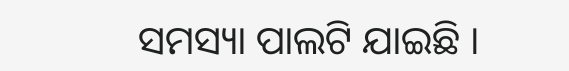ସମସ୍ୟା ପାଲଟି ଯାଇଛି ।